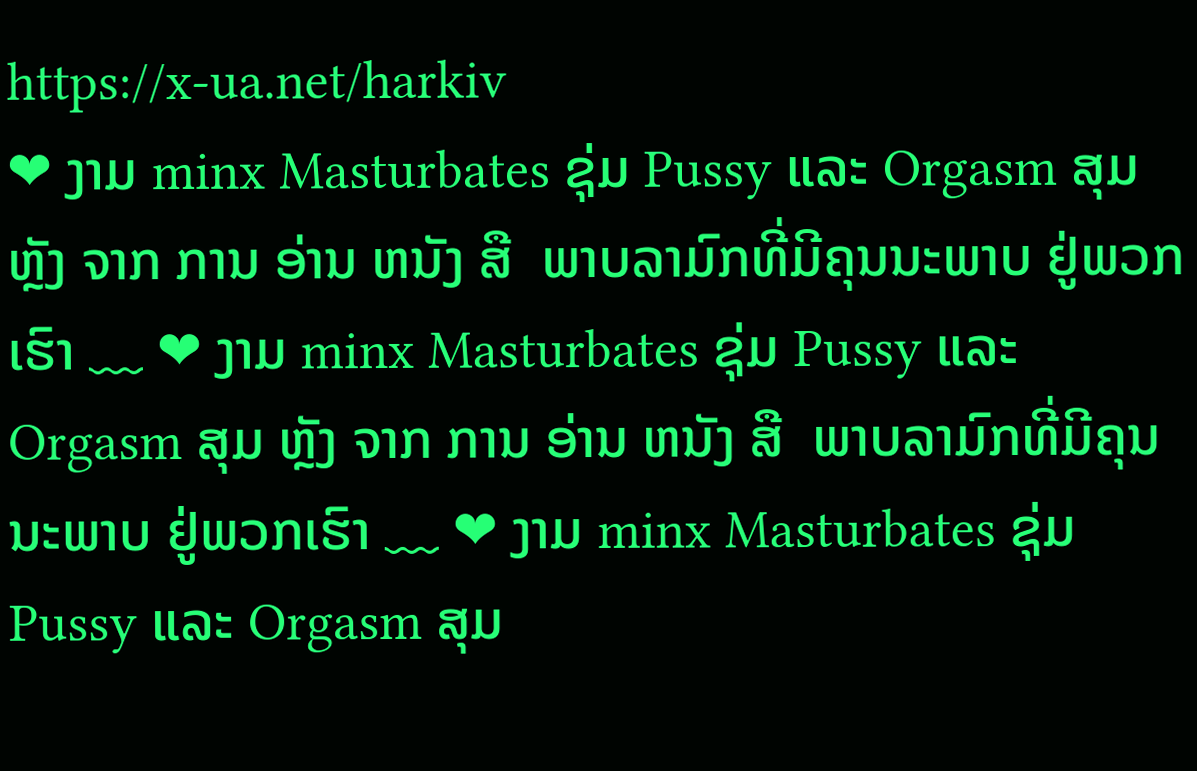https://x-ua.net/harkiv
❤ ງາມ minx Masturbates ຊຸ່ມ Pussy ແລະ Orgasm ສຸມ ຫຼັງ ຈາກ ການ ອ່ານ ຫນັງ ສື  ພາບລາມົກທີ່ມີຄຸນນະພາບ ຢູ່ພວກເຮົາ ﹏ ❤ ງາມ minx Masturbates ຊຸ່ມ Pussy ແລະ Orgasm ສຸມ ຫຼັງ ຈາກ ການ ອ່ານ ຫນັງ ສື  ພາບລາມົກທີ່ມີຄຸນນະພາບ ຢູ່ພວກເຮົາ ﹏ ❤ ງາມ minx Masturbates ຊຸ່ມ Pussy ແລະ Orgasm ສຸມ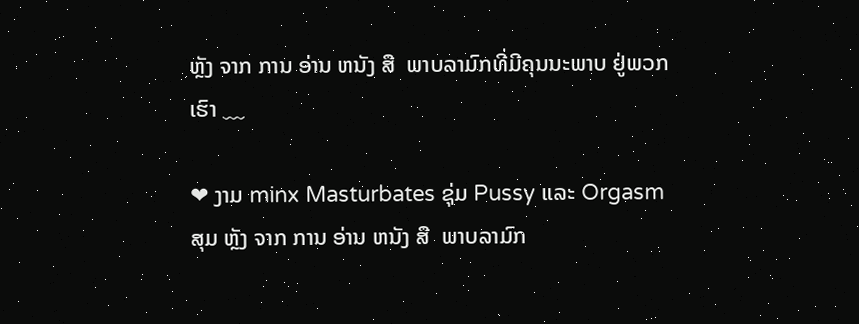ຫຼັງ ຈາກ ການ ອ່ານ ຫນັງ ສື  ພາບລາມົກທີ່ມີຄຸນນະພາບ ຢູ່ພວກເຮົາ ﹏

❤ ງາມ minx Masturbates ຊຸ່ມ Pussy ແລະ Orgasm ສຸມ ຫຼັງ ຈາກ ການ ອ່ານ ຫນັງ ສື  ພາບລາມົກ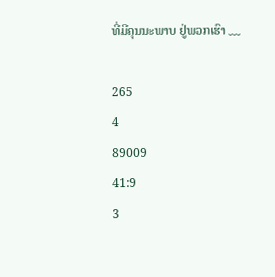ທີ່ມີຄຸນນະພາບ ຢູ່ພວກເຮົາ ﹏

265
4
89009
41:9
3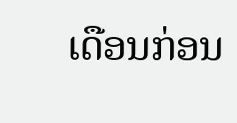ເດືອນກ່ອນ